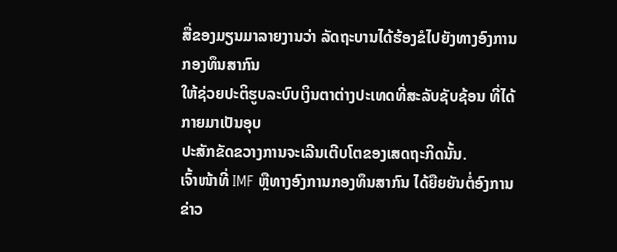ສື່ຂອງມຽນມາລາຍງານວ່າ ລັດຖະບານໄດ້ຮ້ອງຂໍໄປຍັງທາງອົງການ ກອງທຶນສາກົນ
ໃຫ້ຊ່ວຍປະຕິຮູບລະບົບເງິນຕາຕ່າງປະເທດທີ່ສະລັບຊັບຊ້ອນ ທີ່ໄດ້ກາຍມາເປັນອຸບ
ປະສັກຂັດຂວາງການຈະເລີນເຕີບໂຕຂອງເສດຖະກິດນັ້ນ.
ເຈົ້າໜ້າທີ່ IMF ຫຼືທາງອົງການກອງທຶນສາກົນ ໄດ້ຍືຍຍັນຕໍ່ອົງການຂ່າວ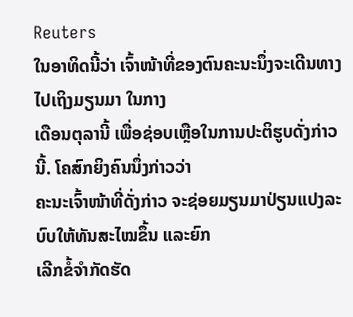Reuters
ໃນອາທິດນີ້ວ່າ ເຈົ້າໜ້າທີ່ຂອງຕົນຄະນະນຶ່ງຈະເດີນທາງໄປເຖິງມຽນມາ ໃນກາງ
ເດືອນຕຸລານີ້ ເພື່ອຊ່ອບເຫຼືອໃນການປະຕິຮູບດັ່ງກ່າວນີ້. ໂຄສົກຍິງຄົນນຶ່ງກ່າວວ່າ
ຄະນະເຈົ້າໜ້າທີ່ດັ່ງກ່າວ ຈະຊ່ອຍມຽນມາປ່ຽນແປງລະບົບໃຫ້ທັນສະໄໝຂຶ້ນ ແລະຍົກ
ເລີກຂໍ້ຈໍາກັດຮັດ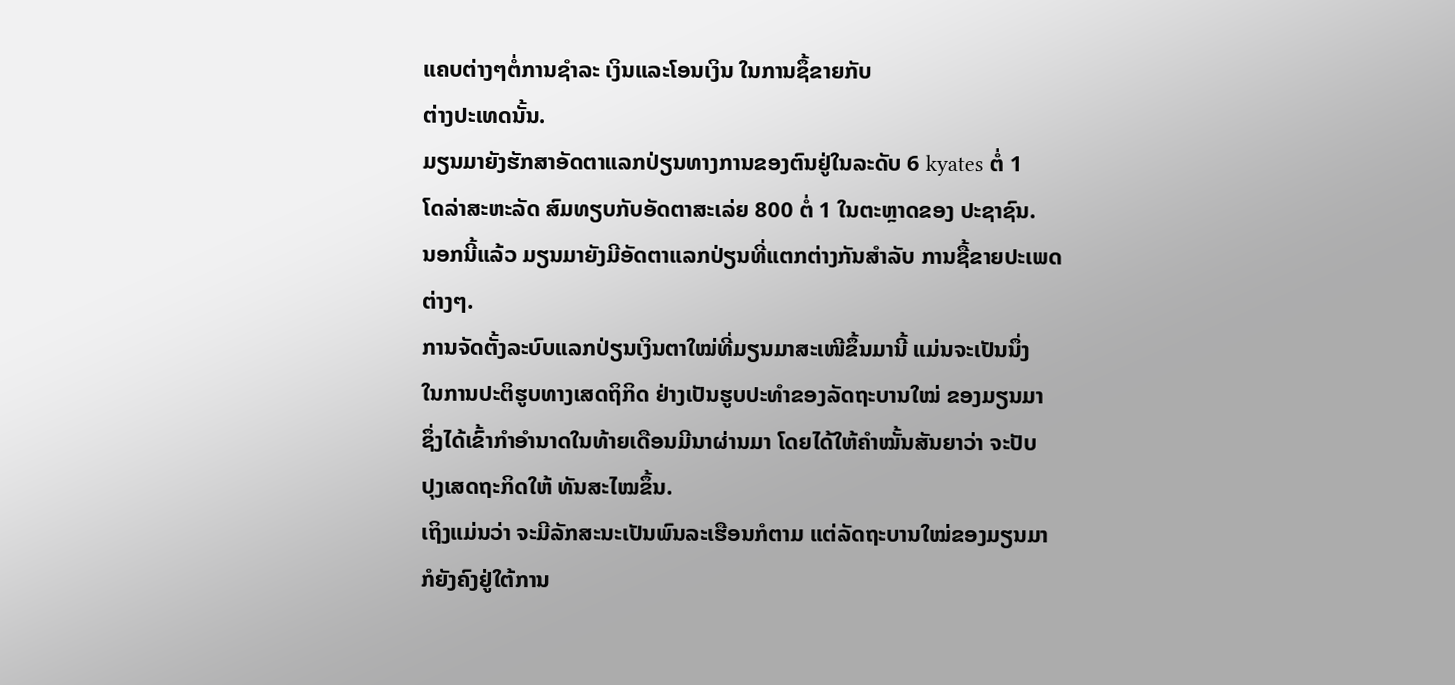ແຄບຕ່າງໆຕໍ່ການຊໍາລະ ເງິນແລະໂອນເງິນ ໃນການຊຶ້ຂາຍກັບ
ຕ່າງປະເທດນັ້ນ.
ມຽນມາຍັງຮັກສາອັດຕາແລກປ່ຽນທາງການຂອງຕົນຢູ່ໃນລະດັບ 6 kyates ຕໍ່ 1
ໂດລ່າສະຫະລັດ ສົມທຽບກັບອັດຕາສະເລ່ຍ 800 ຕໍ່ 1 ໃນຕະຫຼາດຂອງ ປະຊາຊົນ.
ນອກນີ້ແລ້ວ ມຽນມາຍັງມີອັດຕາແລກປ່ຽນທີ່ແຕກຕ່າງກັນສໍາລັບ ການຊື້ຂາຍປະເພດ
ຕ່າງໆ.
ການຈັດຕັ້ງລະບົບແລກປ່ຽນເງິນຕາໃໝ່ທີ່ມຽນມາສະເໜີຂຶ້ນມານີ້ ແມ່ນຈະເປັນນຶ່ງ
ໃນການປະຕິຮູບທາງເສດຖິກິດ ຢ່າງເປັນຮູບປະທໍາຂອງລັດຖະບານໃໝ່ ຂອງມຽນມາ
ຊຶ່ງໄດ້ເຂົ້າກໍາອໍານາດໃນທ້າຍເດືອນມີນາຜ່ານມາ ໂດຍໄດ້ໃຫ້ຄໍາໝັ້ນສັນຍາວ່າ ຈະປັບ
ປຸງເສດຖະກິດໃຫ້ ທັນສະໄໝຂຶ້ນ.
ເຖິງແມ່ນວ່າ ຈະມີລັກສະນະເປັນພົນລະເຮືອນກໍຕາມ ແຕ່ລັດຖະບານໃໝ່ຂອງມຽນມາ
ກໍຍັງຄົງຢູ່ໃຕ້ການ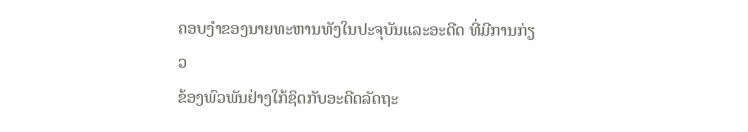ຄອບງໍາຂອງນາຍທະຫານທັງໃນປະຈຸບັນແລະອະດີດ ທີ່ມີການກ່ຽວ
ຂ້ອງພົວພັນຢ່າງໃກ້ຊິດກັບອະດີດລັດຖະ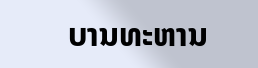ບານທະຫານ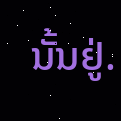ນັ້ນຢູ່.